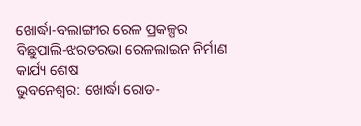ଖୋର୍ଦ୍ଧା-ବଲାଙ୍ଗୀର ରେଳ ପ୍ରକଳ୍ପର ବିଛୁପାଲି-ଝରତରଭା ରେଳଲାଇନ ନିର୍ମାଣ କାର୍ଯ୍ୟ ଶେଷ
ଭୁବନେଶ୍ବର: ଖୋର୍ଦ୍ଧା ରୋଡ-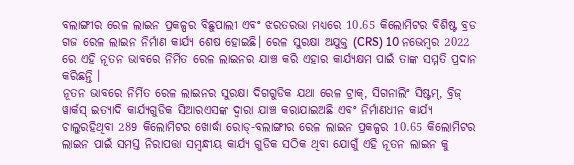ବଲାଙ୍ଗୀର ରେଳ ଲାଇନ ପ୍ରକଳ୍ପର ବିଛୁପାଲୀ ଏବଂ ଝରତରଭା ମଧ୍ୟରେ 10.65 କିଲୋମିଟର ବିଶିଷ୍ଟ ବ୍ରଡ ଗଜ ରେଳ ଲାଇନ ନିର୍ମାଣ କାର୍ଯ୍ୟ ଶେଷ ହୋଇଛି। ରେଳ ସୁରକ୍ଷା ଅଯୁକ୍ତ (CRS) 10 ନଭେମ୍ବର 2022 ରେ ଏହି ନୂତନ ଭାବରେ ନିର୍ମିତ ରେଳ ଲାଇନର ଯାଞ୍ଚ କରି ଏହାର କାର୍ଯ୍ୟକ୍ଷମ ପାଇଁ ତାଙ୍କ ସମ୍ମତି ପ୍ରଦାନ କରିଛନ୍ତି ।
ନୂତନ ଭାବରେ ନିର୍ମିତ ରେଳ ଲାଇନର ସୁରକ୍ଷା ଦିଗଗୁଡିକ ଯଥା ରେଳ ଟ୍ରାକ୍, ସିଗନାଲିଂ ସିଷ୍ଟମ୍, ବ୍ରିଜ୍ ୱାର୍କସ୍ ଇତ୍ୟାଦି କାର୍ଯ୍ୟଗୁଡିକ ସିଆରଏସଙ୍କ ଦ୍ୱାରା ଯାଞ୍ଚ କରାଯାଇଅଛି ଏବଂ ନିର୍ମାଣଧୀନ କାର୍ଯ୍ୟ ଚାଲୁରହିଥିବା 289 କିଲୋମିଟର ଖୋର୍ଦ୍ଧା ରୋଡ୍-ବଲାଙ୍ଗୀର ରେଳ ଲାଇନ ପ୍ରକଳ୍ପର 10.65 କିଲୋମିଟର ଲାଇନ ପାଇଁ ସମସ୍ତ ନିରାପତ୍ତା ସମ୍ବନ୍ଧୀୟ କାର୍ଯ୍ୟ ଗୁଡିକ ସଠିକ ଥିବା ଯୋଗୁଁ ଏହି ନୂତନ ଲାଇନ କୁ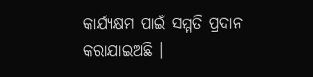କାର୍ଯ୍ୟକ୍ଷମ ପାଇଁ ସମ୍ମତି ପ୍ରଦାନ କରାଯାଇଅଛି ।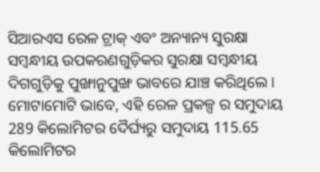ସିଆରଏସ ରେଳ ଟ୍ରାକ୍ ଏବଂ ଅନ୍ୟାନ୍ୟ ସୁରକ୍ଷା ସମ୍ବନ୍ଧୀୟ ଉପକରଣଗୁଡ଼ିକର ସୁରକ୍ଷା ସମ୍ବନ୍ଧୀୟ ଦିଗଗୁଡ଼ିକୁ ପୁଙ୍ଖାନୁପୁଙ୍ଖ ଭାବରେ ଯାଞ୍ଚ କରିଥିଲେ ।
ମୋଟାମୋଟି ଭାବେ, ଏହି ରେଳ ପ୍ରକଳ୍ପ ର ସମୁଦାୟ 289 କିଲୋମିଟର ଦୈର୍ଘ୍ୟରୁ ସମୁଦାୟ 115.65 କିଲୋମିଟର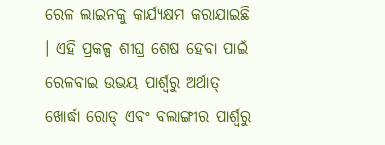ରେଳ ଲାଇନକୁ କାର୍ଯ୍ୟକ୍ଷମ କରାଯାଇଛି । ଏହି ପ୍ରକଳ୍ପ ଶୀଘ୍ର ଶେଷ ହେବା ପାଇଁ ରେଳବାଇ ଉଭୟ ପାର୍ଶ୍ୱରୁ ଅର୍ଥାତ୍ ଖୋର୍ଦ୍ଧା ରୋଡ୍ ଏବଂ ବଲାଙ୍ଗୀର ପାର୍ଶ୍ୱରୁ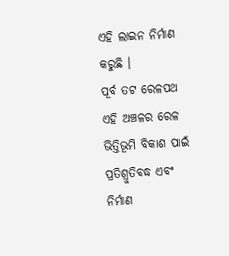ଏହି ଲାଇନ ନିର୍ମାଣ କରୁଛି ।
ପୂର୍ବ ତଟ ରେଳପଥ ଏହି ଅଞ୍ଚଳର ରେଳ ଭିତ୍ତିଭୂମି ବିକାଶ ପାଇଁ ପ୍ରତିଶ୍ରୁତିବଦ୍ଧ ଏବଂ ନିର୍ମାଣ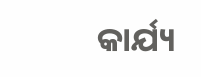କାର୍ଯ୍ୟ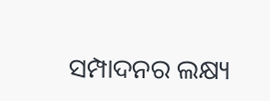ସମ୍ପାଦନର ଲକ୍ଷ୍ୟ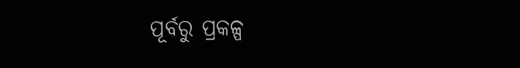ପୂର୍ବରୁ ପ୍ରକଳ୍ପ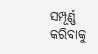ସମ୍ପୂର୍ଣ୍ଣ କରିବାକୁ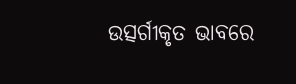ଉତ୍ସର୍ଗୀକୃତ ଭାବରେ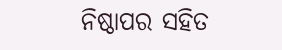ନିଷ୍ଠାପର ସହିତ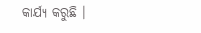କାର୍ଯ୍ୟ କରୁଛି ।